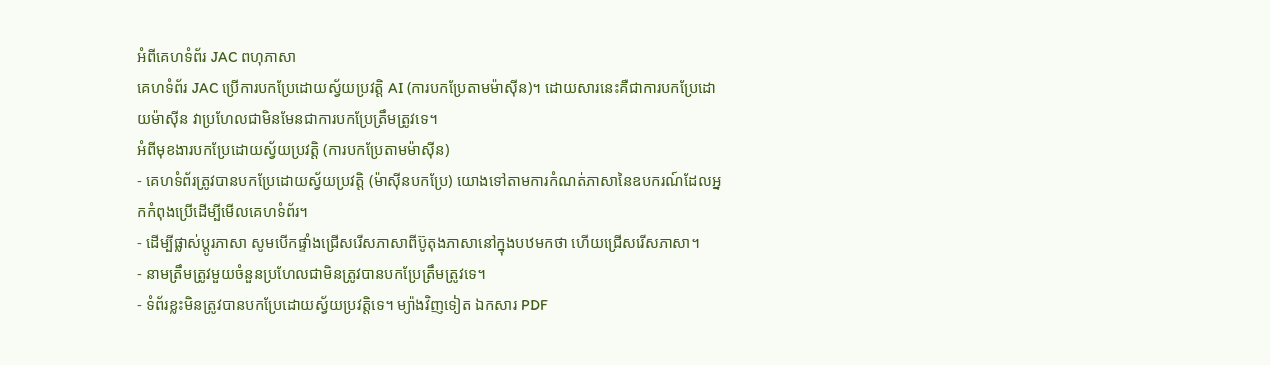អំពីគេហទំព័រ JAC ពហុភាសា
គេហទំព័រ JAC ប្រើការបកប្រែដោយស្វ័យប្រវត្តិ AI (ការបកប្រែតាមម៉ាស៊ីន)។ ដោយសារនេះគឺជាការបកប្រែដោយម៉ាស៊ីន វាប្រហែលជាមិនមែនជាការបកប្រែត្រឹមត្រូវទេ។
អំពីមុខងារបកប្រែដោយស្វ័យប្រវត្តិ (ការបកប្រែតាមម៉ាស៊ីន)
- គេហទំព័រត្រូវបានបកប្រែដោយស្វ័យប្រវត្តិ (ម៉ាស៊ីនបកប្រែ) យោងទៅតាមការកំណត់ភាសានៃឧបករណ៍ដែលអ្នកកំពុងប្រើដើម្បីមើលគេហទំព័រ។
- ដើម្បីផ្លាស់ប្តូរភាសា សូមបើកផ្ទាំងជ្រើសរើសភាសាពីប៊ូតុងភាសានៅក្នុងបឋមកថា ហើយជ្រើសរើសភាសា។
- នាមត្រឹមត្រូវមួយចំនួនប្រហែលជាមិនត្រូវបានបកប្រែត្រឹមត្រូវទេ។
- ទំព័រខ្លះមិនត្រូវបានបកប្រែដោយស្វ័យប្រវត្តិទេ។ ម្យ៉ាងវិញទៀត ឯកសារ PDF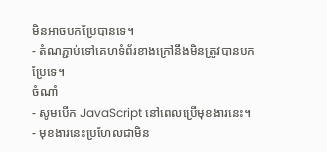មិនអាចបកប្រែបានទេ។
- តំណភ្ជាប់ទៅគេហទំព័រខាងក្រៅនឹងមិនត្រូវបានបកប្រែទេ។
ចំណាំ
- សូមបើក JavaScript នៅពេលប្រើមុខងារនេះ។
- មុខងារនេះប្រហែលជាមិន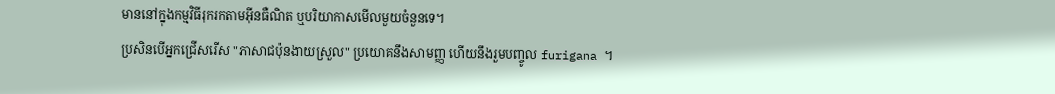មាននៅក្នុងកម្មវិធីរុករកតាមអ៊ីនធឺណិត ឬបរិយាកាសមើលមួយចំនួនទេ។
ប្រសិនបើអ្នកជ្រើសរើស "ភាសាជប៉ុនងាយស្រួល" ប្រយោគនឹងសាមញ្ញ ហើយនឹងរួមបញ្ចូល furigana ។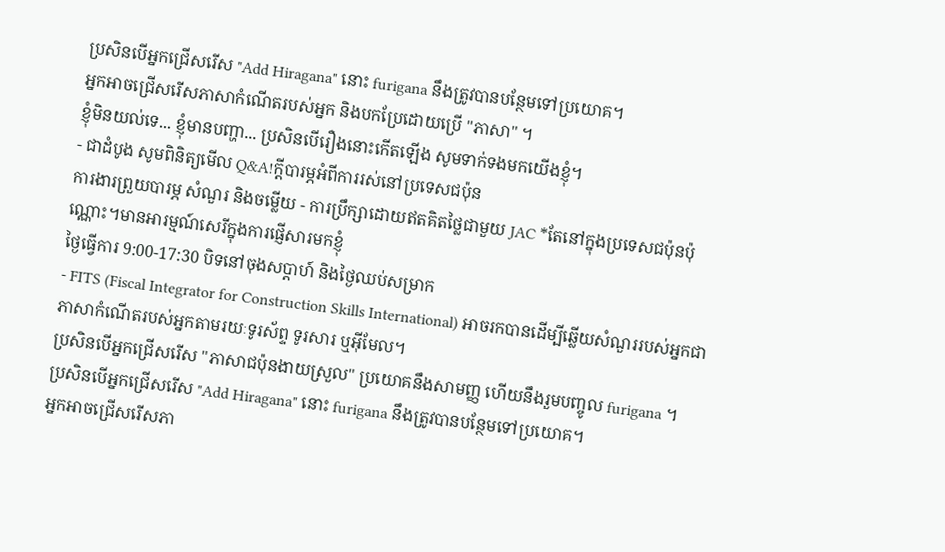ប្រសិនបើអ្នកជ្រើសរើស "Add Hiragana" នោះ furigana នឹងត្រូវបានបន្ថែមទៅប្រយោគ។
អ្នកអាចជ្រើសរើសភាសាកំណើតរបស់អ្នក និងបកប្រែដោយប្រើ "ភាសា" ។
ខ្ញុំមិនយល់ទេ... ខ្ញុំមានបញ្ហា... ប្រសិនបើរឿងនោះកើតឡើង សូមទាក់ទងមកយើងខ្ញុំ។
- ជាដំបូង សូមពិនិត្យមើល Q&A!ក្តីបារម្ភអំពីការរស់នៅប្រទេសជប៉ុន
ការងារព្រួយបារម្ភ សំណួរ និងចម្លើយ - ការប្រឹក្សាដោយឥតគិតថ្លៃជាមួយ JAC *តែនៅក្នុងប្រទេសជប៉ុនប៉ុណ្ណោះ។មានអារម្មណ៍សេរីក្នុងការផ្ញើសារមកខ្ញុំ
ថ្ងៃធ្វើការ 9:00-17:30 បិទនៅចុងសប្តាហ៍ និងថ្ងៃឈប់សម្រាក
- FITS (Fiscal Integrator for Construction Skills International) អាចរកបានដើម្បីឆ្លើយសំណួររបស់អ្នកជាភាសាកំណើតរបស់អ្នកតាមរយៈទូរស័ព្ទ ទូរសារ ឬអ៊ីមែល។
ប្រសិនបើអ្នកជ្រើសរើស "ភាសាជប៉ុនងាយស្រួល" ប្រយោគនឹងសាមញ្ញ ហើយនឹងរួមបញ្ចូល furigana ។
ប្រសិនបើអ្នកជ្រើសរើស "Add Hiragana" នោះ furigana នឹងត្រូវបានបន្ថែមទៅប្រយោគ។
អ្នកអាចជ្រើសរើសភា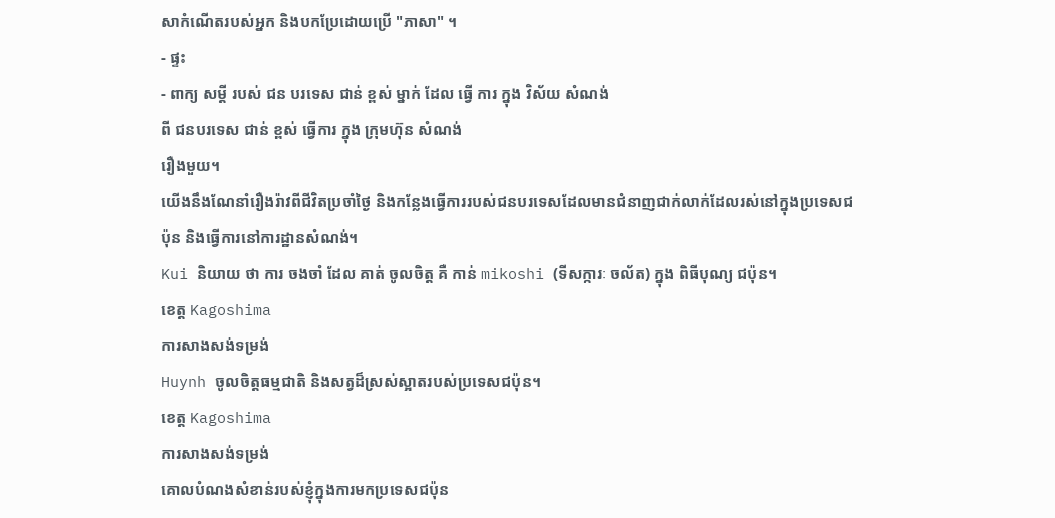សាកំណើតរបស់អ្នក និងបកប្រែដោយប្រើ "ភាសា" ។
- ផ្ទះ
- ពាក្យ សម្ដី របស់ ជន បរទេស ជាន់ ខ្ពស់ ម្នាក់ ដែល ធ្វើ ការ ក្នុង វិស័យ សំណង់
ពី ជនបរទេស ជាន់ ខ្ពស់ ធ្វើការ ក្នុង ក្រុមហ៊ុន សំណង់
រឿងមួយ។
យើងនឹងណែនាំរឿងរ៉ាវពីជីវិតប្រចាំថ្ងៃ និងកន្លែងធ្វើការរបស់ជនបរទេសដែលមានជំនាញជាក់លាក់ដែលរស់នៅក្នុងប្រទេសជប៉ុន និងធ្វើការនៅការដ្ឋានសំណង់។
Kui និយាយ ថា ការ ចងចាំ ដែល គាត់ ចូលចិត្ត គឺ កាន់ mikoshi (ទីសក្ការៈ ចល័ត) ក្នុង ពិធីបុណ្យ ជប៉ុន។
ខេត្ត Kagoshima
ការសាងសង់ទម្រង់
Huynh ចូលចិត្តធម្មជាតិ និងសត្វដ៏ស្រស់ស្អាតរបស់ប្រទេសជប៉ុន។
ខេត្ត Kagoshima
ការសាងសង់ទម្រង់
គោលបំណងសំខាន់របស់ខ្ញុំក្នុងការមកប្រទេសជប៉ុន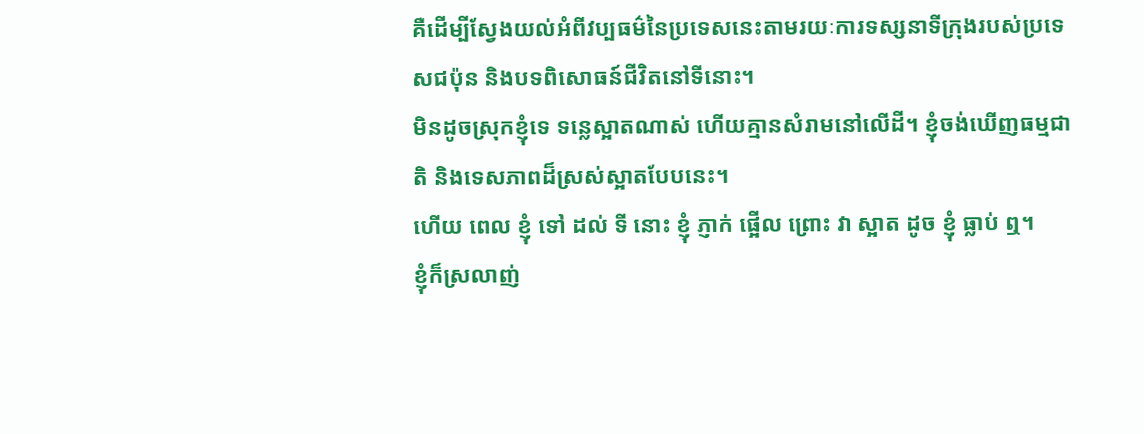គឺដើម្បីស្វែងយល់អំពីវប្បធម៌នៃប្រទេសនេះតាមរយៈការទស្សនាទីក្រុងរបស់ប្រទេសជប៉ុន និងបទពិសោធន៍ជីវិតនៅទីនោះ។
មិនដូចស្រុកខ្ញុំទេ ទន្លេស្អាតណាស់ ហើយគ្មានសំរាមនៅលើដី។ ខ្ញុំចង់ឃើញធម្មជាតិ និងទេសភាពដ៏ស្រស់ស្អាតបែបនេះ។
ហើយ ពេល ខ្ញុំ ទៅ ដល់ ទី នោះ ខ្ញុំ ភ្ញាក់ ផ្អើល ព្រោះ វា ស្អាត ដូច ខ្ញុំ ធ្លាប់ ឮ។
ខ្ញុំក៏ស្រលាញ់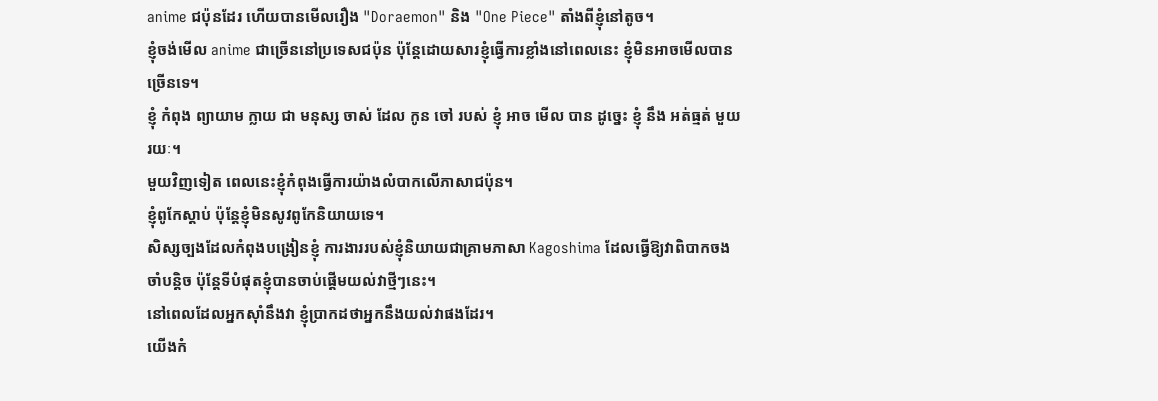anime ជប៉ុនដែរ ហើយបានមើលរឿង "Doraemon" និង "One Piece" តាំងពីខ្ញុំនៅតូច។
ខ្ញុំចង់មើល anime ជាច្រើននៅប្រទេសជប៉ុន ប៉ុន្តែដោយសារខ្ញុំធ្វើការខ្លាំងនៅពេលនេះ ខ្ញុំមិនអាចមើលបានច្រើនទេ។
ខ្ញុំ កំពុង ព្យាយាម ក្លាយ ជា មនុស្ស ចាស់ ដែល កូន ចៅ របស់ ខ្ញុំ អាច មើល បាន ដូច្នេះ ខ្ញុំ នឹង អត់ធ្មត់ មួយ រយៈ។
មួយវិញទៀត ពេលនេះខ្ញុំកំពុងធ្វើការយ៉ាងលំបាកលើភាសាជប៉ុន។
ខ្ញុំពូកែស្តាប់ ប៉ុន្តែខ្ញុំមិនសូវពូកែនិយាយទេ។
សិស្សច្បងដែលកំពុងបង្រៀនខ្ញុំ ការងាររបស់ខ្ញុំនិយាយជាគ្រាមភាសា Kagoshima ដែលធ្វើឱ្យវាពិបាកចងចាំបន្តិច ប៉ុន្តែទីបំផុតខ្ញុំបានចាប់ផ្តើមយល់វាថ្មីៗនេះ។
នៅពេលដែលអ្នកស៊ាំនឹងវា ខ្ញុំប្រាកដថាអ្នកនឹងយល់វាផងដែរ។
យើងកំ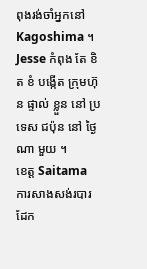ពុងរង់ចាំអ្នកនៅ Kagoshima ។
Jesse កំពុង តែ ខិត ខំ បង្កើត ក្រុមហ៊ុន ផ្ទាល់ ខ្លួន នៅ ប្រទេស ជប៉ុន នៅ ថ្ងៃ ណា មួយ ។
ខេត្ត Saitama
ការសាងសង់របារដែក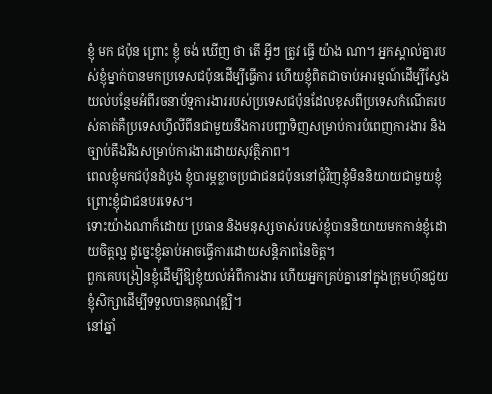ខ្ញុំ មក ជប៉ុន ព្រោះ ខ្ញុំ ចង់ ឃើញ ថា តើ អ្វីៗ ត្រូវ ធ្វើ យ៉ាង ណា។ អ្នកស្គាល់គ្នារបស់ខ្ញុំម្នាក់បានមកប្រទេសជប៉ុនដើម្បីធ្វើការ ហើយខ្ញុំពិតជាចាប់អារម្មណ៍ដើម្បីស្វែងយល់បន្ថែមអំពីរចនាប័ទ្មការងាររបស់ប្រទេសជប៉ុនដែលខុសពីប្រទេសកំណើតរបស់គាត់គឺប្រទេសហ្វីលីពីនជាមួយនឹងការបញ្ជាទិញសម្រាប់ការបំពេញការងារ និងច្បាប់តឹងរឹងសម្រាប់ការងារដោយសុវត្ថិភាព។
ពេលខ្ញុំមកជប៉ុនដំបូង ខ្ញុំបារម្ភខ្លាចប្រជាជនជប៉ុននៅជុំវិញខ្ញុំមិននិយាយជាមួយខ្ញុំ ព្រោះខ្ញុំជាជនបរទេស។
ទោះយ៉ាងណាក៏ដោយ ប្រធាន និងមនុស្សចាស់របស់ខ្ញុំបាននិយាយមកកាន់ខ្ញុំដោយចិត្តល្អ ដូច្នេះខ្ញុំឆាប់អាចធ្វើការដោយសន្តិភាពនៃចិត្ត។
ពួកគេបង្រៀនខ្ញុំដើម្បីឱ្យខ្ញុំយល់អំពីការងារ ហើយអ្នកគ្រប់គ្នានៅក្នុងក្រុមហ៊ុនជួយខ្ញុំសិក្សាដើម្បីទទួលបានគុណវុឌ្ឍិ។
នៅឆ្នាំ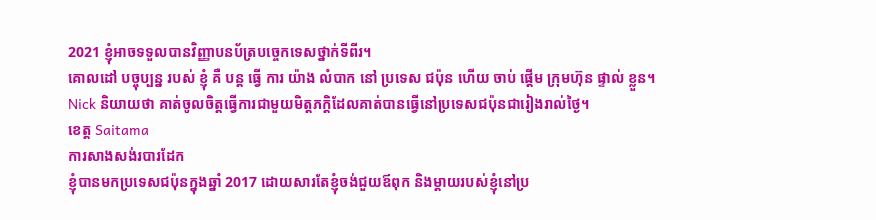2021 ខ្ញុំអាចទទួលបានវិញ្ញាបនប័ត្របច្ចេកទេសថ្នាក់ទីពីរ។
គោលដៅ បច្ចុប្បន្ន របស់ ខ្ញុំ គឺ បន្ត ធ្វើ ការ យ៉ាង លំបាក នៅ ប្រទេស ជប៉ុន ហើយ ចាប់ ផ្តើម ក្រុមហ៊ុន ផ្ទាល់ ខ្លួន។
Nick និយាយថា គាត់ចូលចិត្តធ្វើការជាមួយមិត្តភក្តិដែលគាត់បានធ្វើនៅប្រទេសជប៉ុនជារៀងរាល់ថ្ងៃ។
ខេត្ត Saitama
ការសាងសង់របារដែក
ខ្ញុំបានមកប្រទេសជប៉ុនក្នុងឆ្នាំ 2017 ដោយសារតែខ្ញុំចង់ជួយឪពុក និងម្តាយរបស់ខ្ញុំនៅប្រ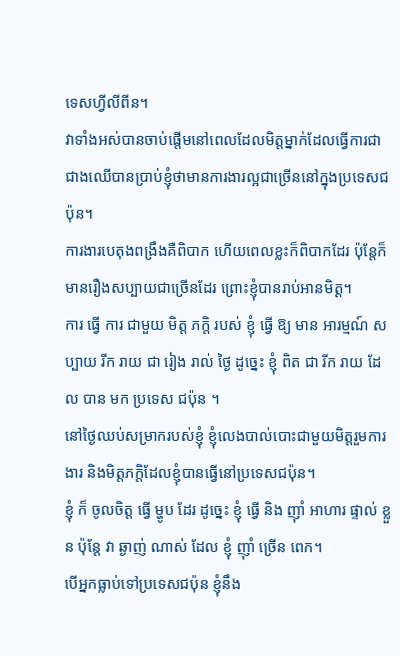ទេសហ្វីលីពីន។
វាទាំងអស់បានចាប់ផ្តើមនៅពេលដែលមិត្តម្នាក់ដែលធ្វើការជាជាងឈើបានប្រាប់ខ្ញុំថាមានការងារល្អជាច្រើននៅក្នុងប្រទេសជប៉ុន។
ការងារបេតុងពង្រឹងគឺពិបាក ហើយពេលខ្លះក៏ពិបាកដែរ ប៉ុន្តែក៏មានរឿងសប្បាយជាច្រើនដែរ ព្រោះខ្ញុំបានរាប់អានមិត្ត។
ការ ធ្វើ ការ ជាមួយ មិត្ត ភក្តិ របស់ ខ្ញុំ ធ្វើ ឱ្យ មាន អារម្មណ៍ សប្បាយ រីក រាយ ជា រៀង រាល់ ថ្ងៃ ដូច្នេះ ខ្ញុំ ពិត ជា រីក រាយ ដែល បាន មក ប្រទេស ជប៉ុន ។
នៅថ្ងៃឈប់សម្រាករបស់ខ្ញុំ ខ្ញុំលេងបាល់បោះជាមួយមិត្តរួមការងារ និងមិត្តភក្តិដែលខ្ញុំបានធ្វើនៅប្រទេសជប៉ុន។
ខ្ញុំ ក៏ ចូលចិត្ត ធ្វើ ម្ហូប ដែរ ដូច្នេះ ខ្ញុំ ធ្វើ និង ញ៉ាំ អាហារ ផ្ទាល់ ខ្លួន ប៉ុន្តែ វា ឆ្ងាញ់ ណាស់ ដែល ខ្ញុំ ញ៉ាំ ច្រើន ពេក។
បើអ្នកធ្លាប់ទៅប្រទេសជប៉ុន ខ្ញុំនឹង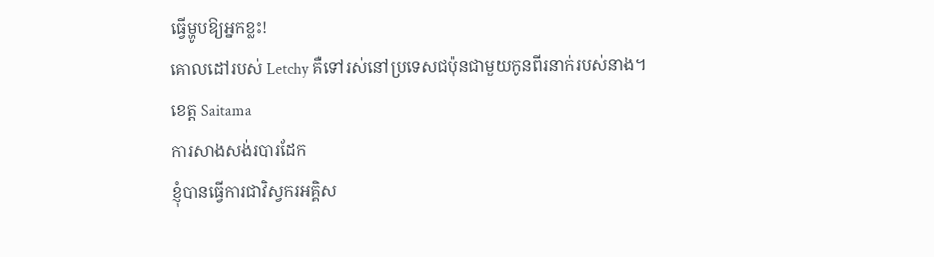ធ្វើម្ហូបឱ្យអ្នកខ្លះ!
គោលដៅរបស់ Letchy គឺទៅរស់នៅប្រទេសជប៉ុនជាមួយកូនពីរនាក់របស់នាង។
ខេត្ត Saitama
ការសាងសង់របារដែក
ខ្ញុំបានធ្វើការជាវិស្វករអគ្គិស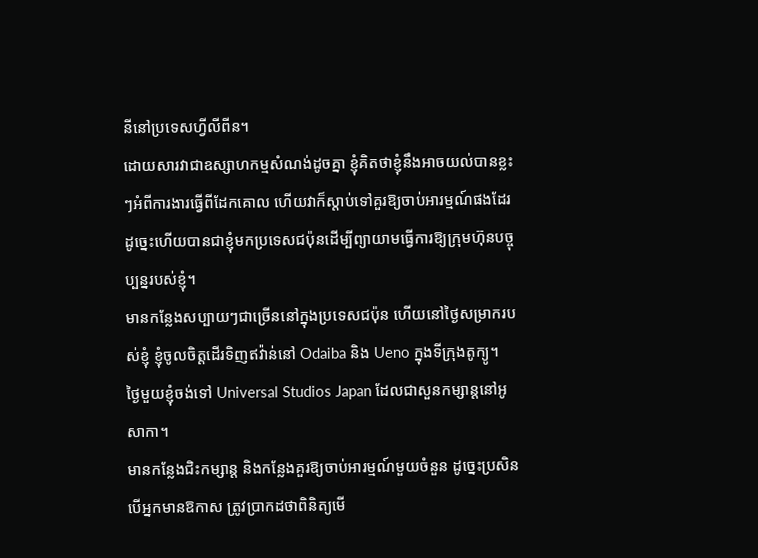នីនៅប្រទេសហ្វីលីពីន។
ដោយសារវាជាឧស្សាហកម្មសំណង់ដូចគ្នា ខ្ញុំគិតថាខ្ញុំនឹងអាចយល់បានខ្លះៗអំពីការងារធ្វើពីដែកគោល ហើយវាក៏ស្តាប់ទៅគួរឱ្យចាប់អារម្មណ៍ផងដែរ ដូច្នេះហើយបានជាខ្ញុំមកប្រទេសជប៉ុនដើម្បីព្យាយាមធ្វើការឱ្យក្រុមហ៊ុនបច្ចុប្បន្នរបស់ខ្ញុំ។
មានកន្លែងសប្បាយៗជាច្រើននៅក្នុងប្រទេសជប៉ុន ហើយនៅថ្ងៃសម្រាករបស់ខ្ញុំ ខ្ញុំចូលចិត្តដើរទិញឥវ៉ាន់នៅ Odaiba និង Ueno ក្នុងទីក្រុងតូក្យូ។
ថ្ងៃមួយខ្ញុំចង់ទៅ Universal Studios Japan ដែលជាសួនកម្សាន្តនៅអូសាកា។
មានកន្លែងជិះកម្សាន្ត និងកន្លែងគួរឱ្យចាប់អារម្មណ៍មួយចំនួន ដូច្នេះប្រសិនបើអ្នកមានឱកាស ត្រូវប្រាកដថាពិនិត្យមើ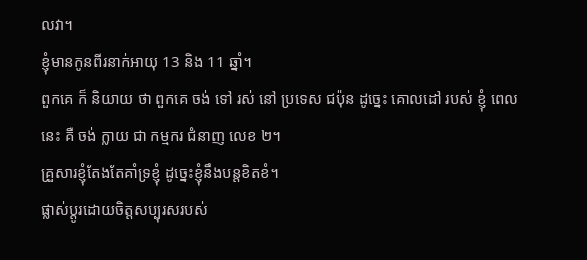លវា។
ខ្ញុំមានកូនពីរនាក់អាយុ 13 និង 11 ឆ្នាំ។
ពួកគេ ក៏ និយាយ ថា ពួកគេ ចង់ ទៅ រស់ នៅ ប្រទេស ជប៉ុន ដូច្នេះ គោលដៅ របស់ ខ្ញុំ ពេល នេះ គឺ ចង់ ក្លាយ ជា កម្មករ ជំនាញ លេខ ២។
គ្រួសារខ្ញុំតែងតែគាំទ្រខ្ញុំ ដូច្នេះខ្ញុំនឹងបន្តខិតខំ។
ផ្លាស់ប្តូរដោយចិត្តសប្បុរសរបស់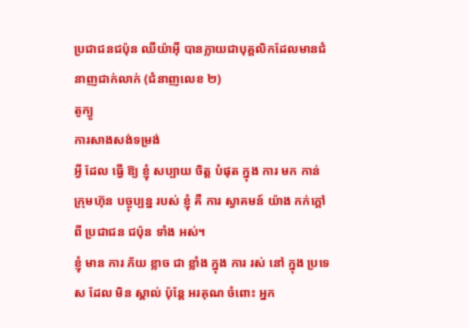ប្រជាជនជប៉ុន ឈីយ៉ាអ៊ី បានក្លាយជាបុគ្គលិកដែលមានជំនាញជាក់លាក់ (ជំនាញលេខ ២)
តូក្យូ
ការសាងសង់ទម្រង់
អ្វី ដែល ធ្វើ ឱ្យ ខ្ញុំ សប្បាយ ចិត្ត បំផុត ក្នុង ការ មក កាន់ ក្រុមហ៊ុន បច្ចុប្បន្ន របស់ ខ្ញុំ គឺ ការ ស្វាគមន៍ យ៉ាង កក់ក្ដៅ ពី ប្រជាជន ជប៉ុន ទាំង អស់។
ខ្ញុំ មាន ការ ភ័យ ខ្លាច ជា ខ្លាំង ក្នុង ការ រស់ នៅ ក្នុង ប្រទេស ដែល មិន ស្គាល់ ប៉ុន្តែ អរគុណ ចំពោះ អ្នក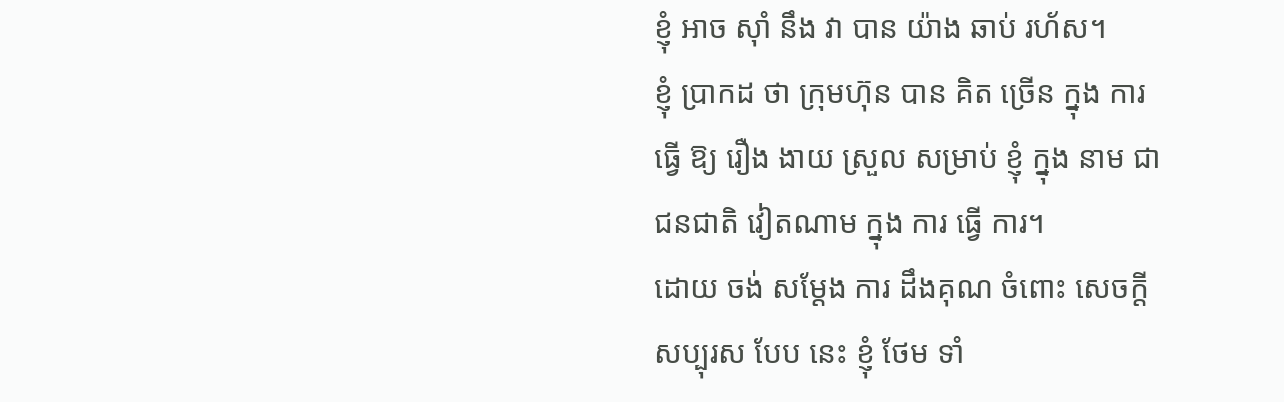ខ្ញុំ អាច ស៊ាំ នឹង វា បាន យ៉ាង ឆាប់ រហ័ស។
ខ្ញុំ ប្រាកដ ថា ក្រុមហ៊ុន បាន គិត ច្រើន ក្នុង ការ ធ្វើ ឱ្យ រឿង ងាយ ស្រួល សម្រាប់ ខ្ញុំ ក្នុង នាម ជា ជនជាតិ វៀតណាម ក្នុង ការ ធ្វើ ការ។
ដោយ ចង់ សម្ដែង ការ ដឹងគុណ ចំពោះ សេចក្ដី សប្បុរស បែប នេះ ខ្ញុំ ថែម ទាំ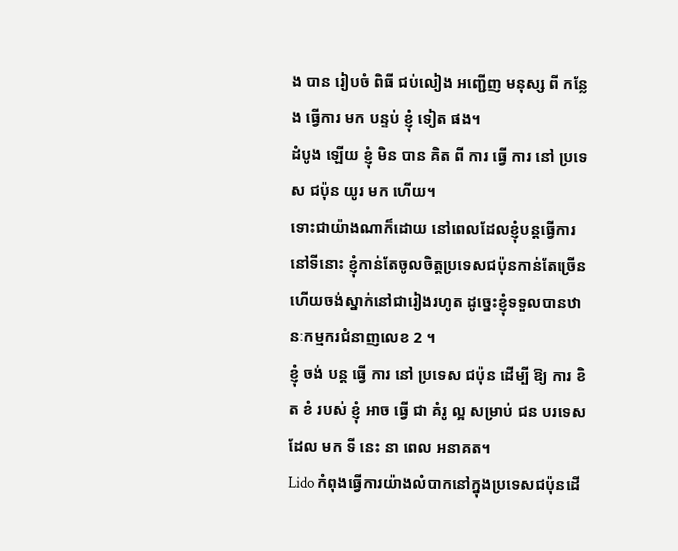ង បាន រៀបចំ ពិធី ជប់លៀង អញ្ជើញ មនុស្ស ពី កន្លែង ធ្វើការ មក បន្ទប់ ខ្ញុំ ទៀត ផង។
ដំបូង ឡើយ ខ្ញុំ មិន បាន គិត ពី ការ ធ្វើ ការ នៅ ប្រទេស ជប៉ុន យូរ មក ហើយ។
ទោះជាយ៉ាងណាក៏ដោយ នៅពេលដែលខ្ញុំបន្តធ្វើការនៅទីនោះ ខ្ញុំកាន់តែចូលចិត្តប្រទេសជប៉ុនកាន់តែច្រើន ហើយចង់ស្នាក់នៅជារៀងរហូត ដូច្នេះខ្ញុំទទួលបានឋានៈកម្មករជំនាញលេខ 2 ។
ខ្ញុំ ចង់ បន្ត ធ្វើ ការ នៅ ប្រទេស ជប៉ុន ដើម្បី ឱ្យ ការ ខិត ខំ របស់ ខ្ញុំ អាច ធ្វើ ជា គំរូ ល្អ សម្រាប់ ជន បរទេស ដែល មក ទី នេះ នា ពេល អនាគត។
Lido កំពុងធ្វើការយ៉ាងលំបាកនៅក្នុងប្រទេសជប៉ុនដើ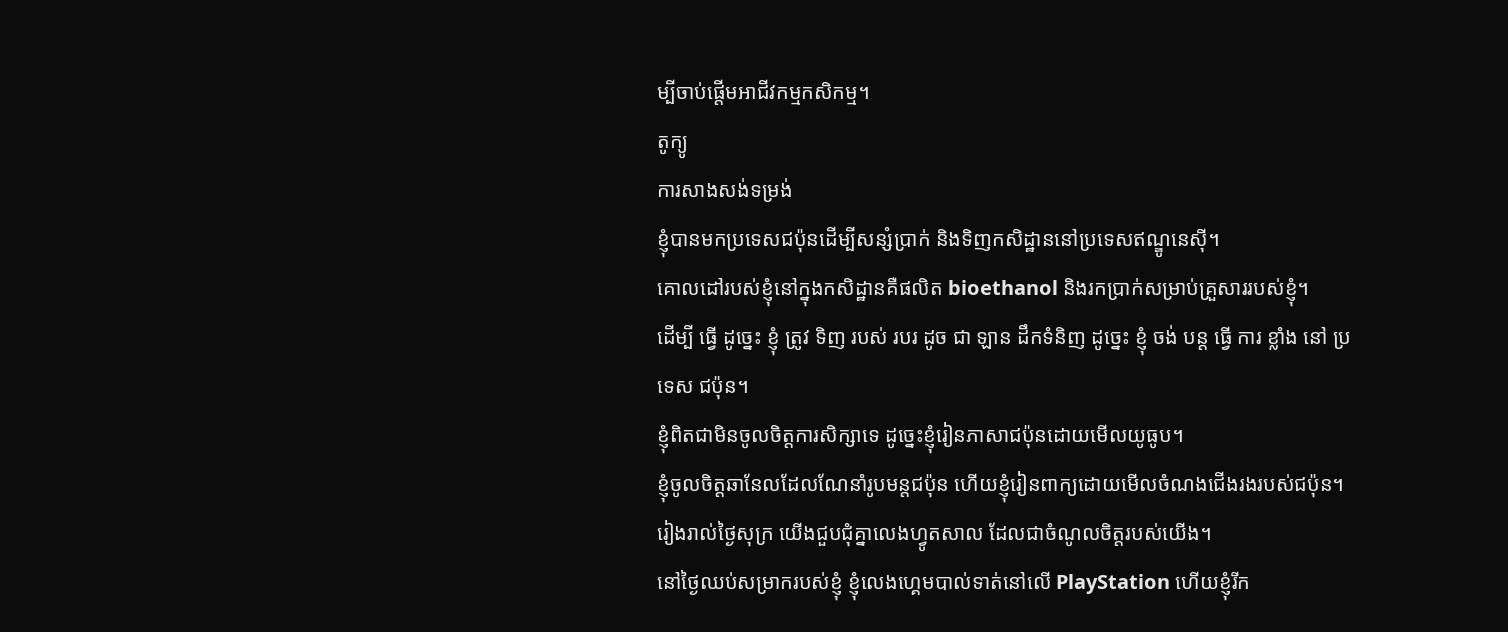ម្បីចាប់ផ្តើមអាជីវកម្មកសិកម្ម។
តូក្យូ
ការសាងសង់ទម្រង់
ខ្ញុំបានមកប្រទេសជប៉ុនដើម្បីសន្សំប្រាក់ និងទិញកសិដ្ឋាននៅប្រទេសឥណ្ឌូនេស៊ី។
គោលដៅរបស់ខ្ញុំនៅក្នុងកសិដ្ឋានគឺផលិត bioethanol និងរកប្រាក់សម្រាប់គ្រួសាររបស់ខ្ញុំ។
ដើម្បី ធ្វើ ដូច្នេះ ខ្ញុំ ត្រូវ ទិញ របស់ របរ ដូច ជា ឡាន ដឹកទំនិញ ដូច្នេះ ខ្ញុំ ចង់ បន្ត ធ្វើ ការ ខ្លាំង នៅ ប្រទេស ជប៉ុន។
ខ្ញុំពិតជាមិនចូលចិត្តការសិក្សាទេ ដូច្នេះខ្ញុំរៀនភាសាជប៉ុនដោយមើលយូធូប។
ខ្ញុំចូលចិត្តឆានែលដែលណែនាំរូបមន្តជប៉ុន ហើយខ្ញុំរៀនពាក្យដោយមើលចំណងជើងរងរបស់ជប៉ុន។
រៀងរាល់ថ្ងៃសុក្រ យើងជួបជុំគ្នាលេងហ្វូតសាល ដែលជាចំណូលចិត្តរបស់យើង។
នៅថ្ងៃឈប់សម្រាករបស់ខ្ញុំ ខ្ញុំលេងហ្គេមបាល់ទាត់នៅលើ PlayStation ហើយខ្ញុំរីក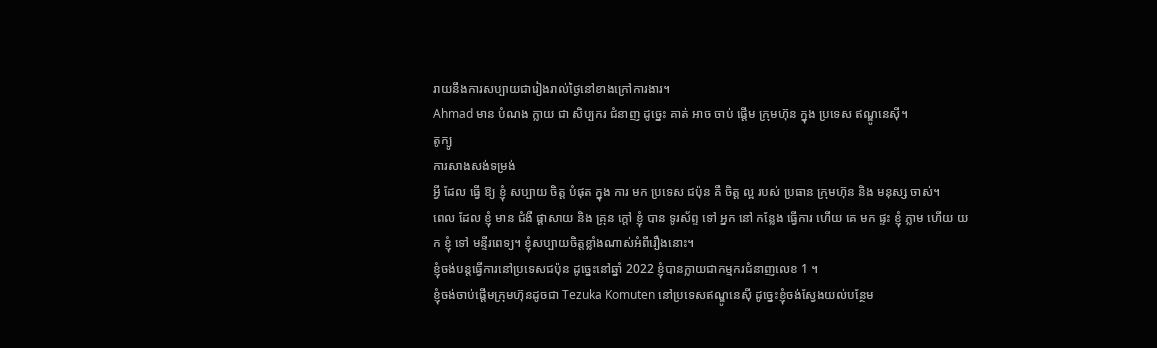រាយនឹងការសប្បាយជារៀងរាល់ថ្ងៃនៅខាងក្រៅការងារ។
Ahmad មាន បំណង ក្លាយ ជា សិប្បករ ជំនាញ ដូច្នេះ គាត់ អាច ចាប់ ផ្តើម ក្រុមហ៊ុន ក្នុង ប្រទេស ឥណ្ឌូនេស៊ី។
តូក្យូ
ការសាងសង់ទម្រង់
អ្វី ដែល ធ្វើ ឱ្យ ខ្ញុំ សប្បាយ ចិត្ត បំផុត ក្នុង ការ មក ប្រទេស ជប៉ុន គឺ ចិត្ត ល្អ របស់ ប្រធាន ក្រុមហ៊ុន និង មនុស្ស ចាស់។
ពេល ដែល ខ្ញុំ មាន ជំងឺ ផ្តាសាយ និង គ្រុន ក្តៅ ខ្ញុំ បាន ទូរស័ព្ទ ទៅ អ្នក នៅ កន្លែង ធ្វើការ ហើយ គេ មក ផ្ទះ ខ្ញុំ ភ្លាម ហើយ យក ខ្ញុំ ទៅ មន្ទីរពេទ្យ។ ខ្ញុំសប្បាយចិត្តខ្លាំងណាស់អំពីរឿងនោះ។
ខ្ញុំចង់បន្តធ្វើការនៅប្រទេសជប៉ុន ដូច្នេះនៅឆ្នាំ 2022 ខ្ញុំបានក្លាយជាកម្មករជំនាញលេខ 1 ។
ខ្ញុំចង់ចាប់ផ្តើមក្រុមហ៊ុនដូចជា Tezuka Komuten នៅប្រទេសឥណ្ឌូនេស៊ី ដូច្នេះខ្ញុំចង់ស្វែងយល់បន្ថែម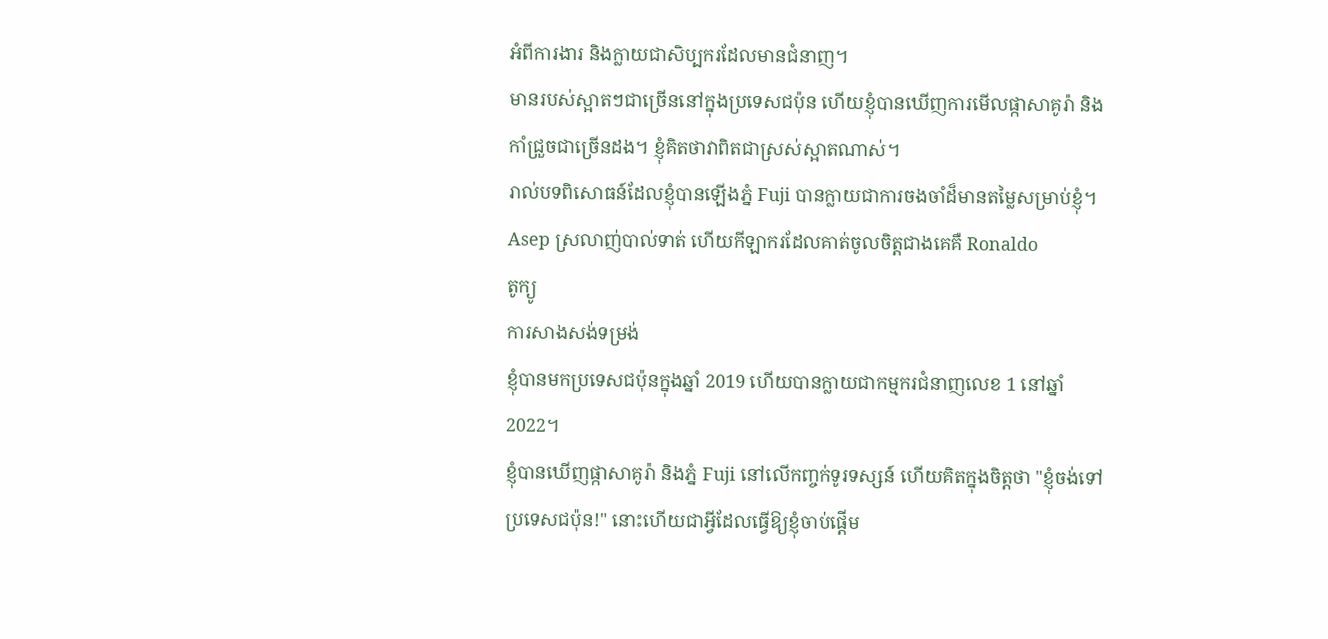អំពីការងារ និងក្លាយជាសិប្បករដែលមានជំនាញ។
មានរបស់ស្អាតៗជាច្រើននៅក្នុងប្រទេសជប៉ុន ហើយខ្ញុំបានឃើញការមើលផ្កាសាគូរ៉ា និងកាំជ្រួចជាច្រើនដង។ ខ្ញុំគិតថាវាពិតជាស្រស់ស្អាតណាស់។
រាល់បទពិសោធន៍ដែលខ្ញុំបានឡើងភ្នំ Fuji បានក្លាយជាការចងចាំដ៏មានតម្លៃសម្រាប់ខ្ញុំ។
Asep ស្រលាញ់បាល់ទាត់ ហើយកីឡាករដែលគាត់ចូលចិត្តជាងគេគឺ Ronaldo
តូក្យូ
ការសាងសង់ទម្រង់
ខ្ញុំបានមកប្រទេសជប៉ុនក្នុងឆ្នាំ 2019 ហើយបានក្លាយជាកម្មករជំនាញលេខ 1 នៅឆ្នាំ 2022។
ខ្ញុំបានឃើញផ្កាសាគូរ៉ា និងភ្នំ Fuji នៅលើកញ្ចក់ទូរទស្សន៍ ហើយគិតក្នុងចិត្តថា "ខ្ញុំចង់ទៅប្រទេសជប៉ុន!" នោះហើយជាអ្វីដែលធ្វើឱ្យខ្ញុំចាប់ផ្តើម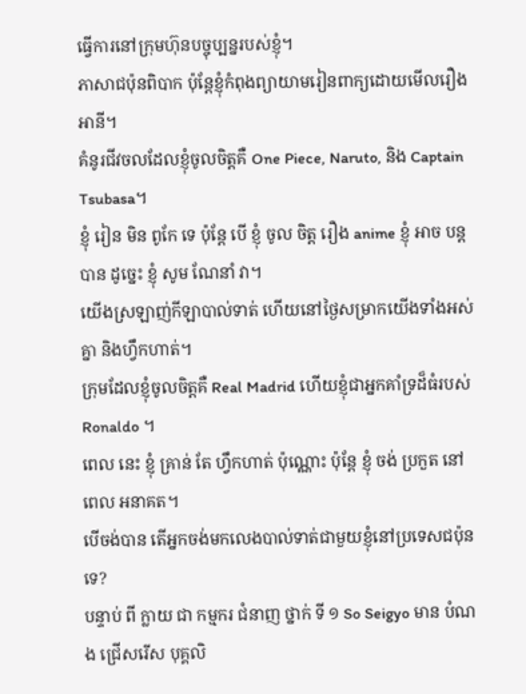ធ្វើការនៅក្រុមហ៊ុនបច្ចុប្បន្នរបស់ខ្ញុំ។
ភាសាជប៉ុនពិបាក ប៉ុន្តែខ្ញុំកំពុងព្យាយាមរៀនពាក្យដោយមើលរឿងអានី។
គំនូរជីវចលដែលខ្ញុំចូលចិត្តគឺ One Piece, Naruto, និង Captain Tsubasa។
ខ្ញុំ រៀន មិន ពូកែ ទេ ប៉ុន្តែ បើ ខ្ញុំ ចូល ចិត្ត រឿង anime ខ្ញុំ អាច បន្ត បាន ដូច្នេះ ខ្ញុំ សូម ណែនាំ វា។
យើងស្រឡាញ់កីឡាបាល់ទាត់ ហើយនៅថ្ងៃសម្រាកយើងទាំងអស់គ្នា និងហ្វឹកហាត់។
ក្រុមដែលខ្ញុំចូលចិត្តគឺ Real Madrid ហើយខ្ញុំជាអ្នកគាំទ្រដ៏ធំរបស់ Ronaldo ។
ពេល នេះ ខ្ញុំ គ្រាន់ តែ ហ្វឹកហាត់ ប៉ុណ្ណោះ ប៉ុន្តែ ខ្ញុំ ចង់ ប្រកួត នៅ ពេល អនាគត។
បើចង់បាន តើអ្នកចង់មកលេងបាល់ទាត់ជាមួយខ្ញុំនៅប្រទេសជប៉ុនទេ?
បន្ទាប់ ពី ក្លាយ ជា កម្មករ ជំនាញ ថ្នាក់ ទី ១ So Seigyo មាន បំណង ជ្រើសរើស បុគ្គលិ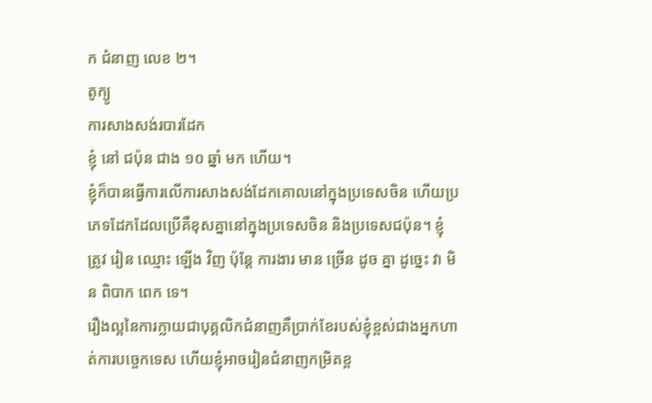ក ជំនាញ លេខ ២។
តូក្យូ
ការសាងសង់របារដែក
ខ្ញុំ នៅ ជប៉ុន ជាង ១០ ឆ្នាំ មក ហើយ។
ខ្ញុំក៏បានធ្វើការលើការសាងសង់ដែកគោលនៅក្នុងប្រទេសចិន ហើយប្រភេទដែកដែលប្រើគឺខុសគ្នានៅក្នុងប្រទេសចិន និងប្រទេសជប៉ុន។ ខ្ញុំ ត្រូវ រៀន ឈ្មោះ ឡើង វិញ ប៉ុន្តែ ការងារ មាន ច្រើន ដូច គ្នា ដូច្នេះ វា មិន ពិបាក ពេក ទេ។
រឿងល្អនៃការក្លាយជាបុគ្គលិកជំនាញគឺប្រាក់ខែរបស់ខ្ញុំខ្ពស់ជាងអ្នកហាត់ការបច្ចេកទេស ហើយខ្ញុំអាចរៀនជំនាញកម្រិតខ្ព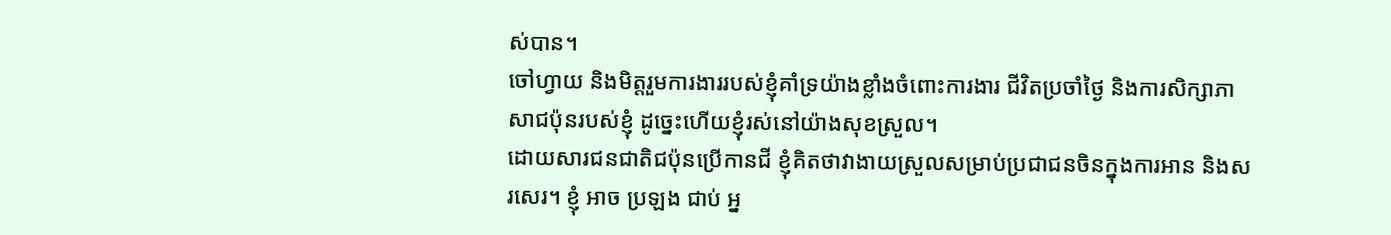ស់បាន។
ចៅហ្វាយ និងមិត្តរួមការងាររបស់ខ្ញុំគាំទ្រយ៉ាងខ្លាំងចំពោះការងារ ជីវិតប្រចាំថ្ងៃ និងការសិក្សាភាសាជប៉ុនរបស់ខ្ញុំ ដូច្នេះហើយខ្ញុំរស់នៅយ៉ាងសុខស្រួល។
ដោយសារជនជាតិជប៉ុនប្រើកានជី ខ្ញុំគិតថាវាងាយស្រួលសម្រាប់ប្រជាជនចិនក្នុងការអាន និងសរសេរ។ ខ្ញុំ អាច ប្រឡង ជាប់ អ្ន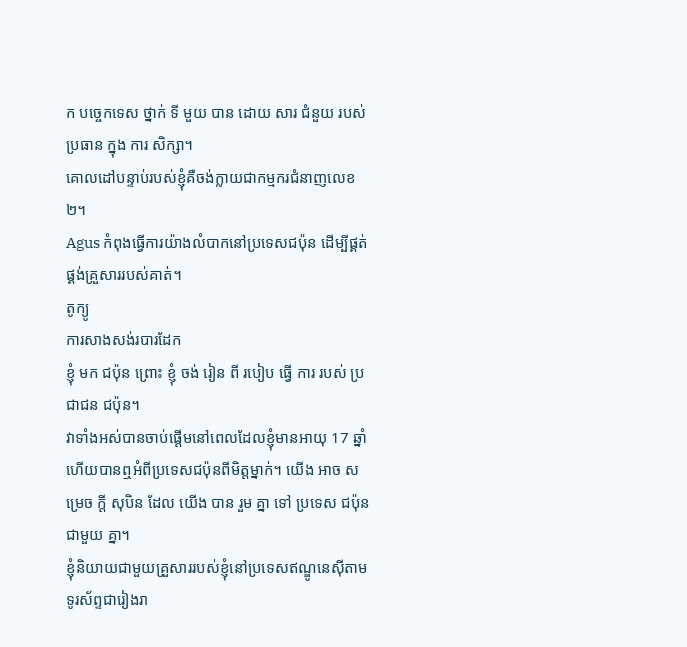ក បច្ចេកទេស ថ្នាក់ ទី មួយ បាន ដោយ សារ ជំនួយ របស់ ប្រធាន ក្នុង ការ សិក្សា។
គោលដៅបន្ទាប់របស់ខ្ញុំគឺចង់ក្លាយជាកម្មករជំនាញលេខ២។
Agus កំពុងធ្វើការយ៉ាងលំបាកនៅប្រទេសជប៉ុន ដើម្បីផ្គត់ផ្គង់គ្រួសាររបស់គាត់។
តូក្យូ
ការសាងសង់របារដែក
ខ្ញុំ មក ជប៉ុន ព្រោះ ខ្ញុំ ចង់ រៀន ពី របៀប ធ្វើ ការ របស់ ប្រជាជន ជប៉ុន។
វាទាំងអស់បានចាប់ផ្តើមនៅពេលដែលខ្ញុំមានអាយុ 17 ឆ្នាំ ហើយបានឮអំពីប្រទេសជប៉ុនពីមិត្តម្នាក់។ យើង អាច សម្រេច ក្តី សុបិន ដែល យើង បាន រួម គ្នា ទៅ ប្រទេស ជប៉ុន ជាមួយ គ្នា។
ខ្ញុំនិយាយជាមួយគ្រួសាររបស់ខ្ញុំនៅប្រទេសឥណ្ឌូនេស៊ីតាមទូរស័ព្ទជារៀងរា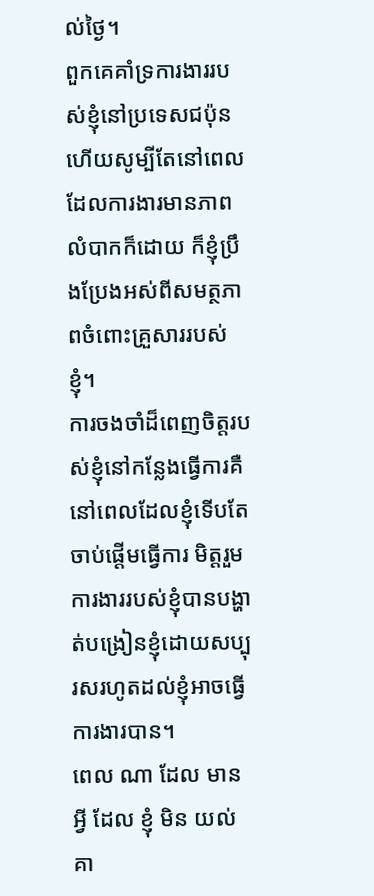ល់ថ្ងៃ។
ពួកគេគាំទ្រការងាររបស់ខ្ញុំនៅប្រទេសជប៉ុន ហើយសូម្បីតែនៅពេលដែលការងារមានភាពលំបាកក៏ដោយ ក៏ខ្ញុំប្រឹងប្រែងអស់ពីសមត្ថភាពចំពោះគ្រួសាររបស់ខ្ញុំ។
ការចងចាំដ៏ពេញចិត្តរបស់ខ្ញុំនៅកន្លែងធ្វើការគឺនៅពេលដែលខ្ញុំទើបតែចាប់ផ្តើមធ្វើការ មិត្តរួមការងាររបស់ខ្ញុំបានបង្ហាត់បង្រៀនខ្ញុំដោយសប្បុរសរហូតដល់ខ្ញុំអាចធ្វើការងារបាន។
ពេល ណា ដែល មាន អ្វី ដែល ខ្ញុំ មិន យល់ គា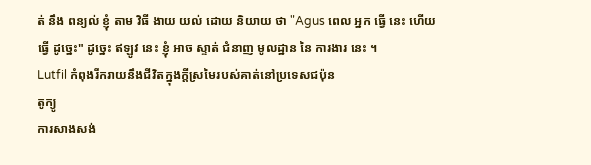ត់ នឹង ពន្យល់ ខ្ញុំ តាម វិធី ងាយ យល់ ដោយ និយាយ ថា "Agus ពេល អ្នក ធ្វើ នេះ ហើយ ធ្វើ ដូច្នេះ" ដូច្នេះ ឥឡូវ នេះ ខ្ញុំ អាច ស្ទាត់ ជំនាញ មូលដ្ឋាន នៃ ការងារ នេះ ។
Lutfil កំពុងរីករាយនឹងជីវិតក្នុងក្តីស្រមៃរបស់គាត់នៅប្រទេសជប៉ុន
តូក្យូ
ការសាងសង់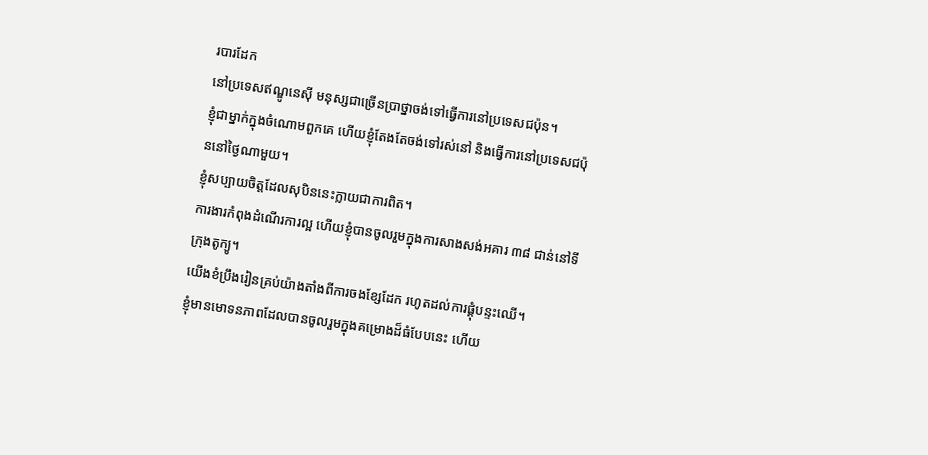របារដែក
នៅប្រទេសឥណ្ឌូនេស៊ី មនុស្សជាច្រើនប្រាថ្នាចង់ទៅធ្វើការនៅប្រទេសជប៉ុន។
ខ្ញុំជាម្នាក់ក្នុងចំណោមពួកគេ ហើយខ្ញុំតែងតែចង់ទៅរស់នៅ និងធ្វើការនៅប្រទេសជប៉ុននៅថ្ងៃណាមួយ។
ខ្ញុំសប្បាយចិត្តដែលសុបិននេះក្លាយជាការពិត។
ការងារកំពុងដំណើរការល្អ ហើយខ្ញុំបានចូលរួមក្នុងការសាងសង់អគារ ៣៨ ជាន់នៅទីក្រុងតូក្យូ។
យើងខំប្រឹងរៀនគ្រប់យ៉ាងតាំងពីការចងខ្សែដែក រហូតដល់ការផ្គុំបន្ទះឈើ។
ខ្ញុំមានមោទនភាពដែលបានចូលរួមក្នុងគម្រោងដ៏ធំបែបនេះ ហើយ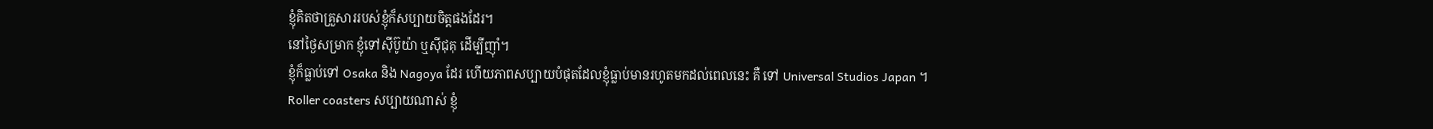ខ្ញុំគិតថាគ្រួសាររបស់ខ្ញុំក៏សប្បាយចិត្តផងដែរ។
នៅថ្ងៃសម្រាក ខ្ញុំទៅស៊ីប៊ូយ៉ា ឬស៊ីជុគុ ដើម្បីញ៉ាំ។
ខ្ញុំក៏ធ្លាប់ទៅ Osaka និង Nagoya ដែរ ហើយភាពសប្បាយបំផុតដែលខ្ញុំធ្លាប់មានរហូតមកដល់ពេលនេះ គឺ ទៅ Universal Studios Japan ។
Roller coasters សប្បាយណាស់ ខ្ញុំ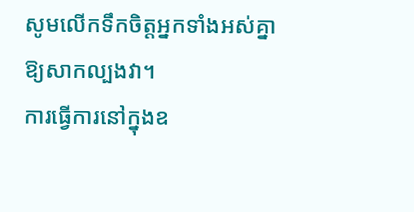សូមលើកទឹកចិត្តអ្នកទាំងអស់គ្នាឱ្យសាកល្បងវា។
ការធ្វើការនៅក្នុងឧ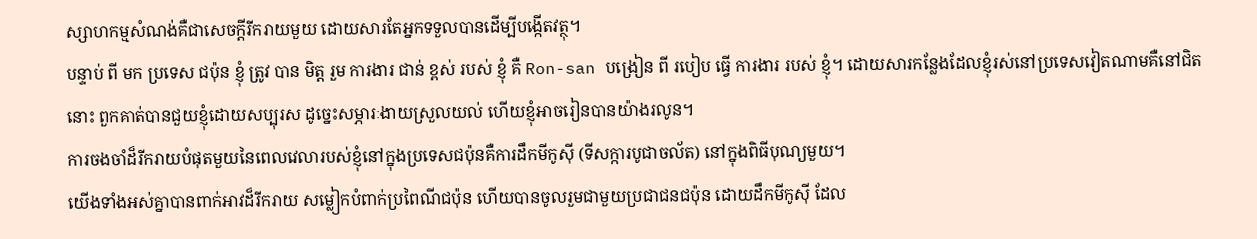ស្សាហកម្មសំណង់គឺជាសេចក្តីរីករាយមួយ ដោយសារតែអ្នកទទួលបានដើម្បីបង្កើតវត្ថុ។
បន្ទាប់ ពី មក ប្រទេស ជប៉ុន ខ្ញុំ ត្រូវ បាន មិត្ត រួម ការងារ ជាន់ ខ្ពស់ របស់ ខ្ញុំ គឺ Ron-san បង្រៀន ពី របៀប ធ្វើ ការងារ របស់ ខ្ញុំ។ ដោយសារកន្លែងដែលខ្ញុំរស់នៅប្រទេសវៀតណាមគឺនៅជិតនោះ ពួកគាត់បានជួយខ្ញុំដោយសប្បុរស ដូច្នេះសម្ភារៈងាយស្រួលយល់ ហើយខ្ញុំអាចរៀនបានយ៉ាងរលូន។
ការចងចាំដ៏រីករាយបំផុតមួយនៃពេលវេលារបស់ខ្ញុំនៅក្នុងប្រទេសជប៉ុនគឺការដឹកមីកូស៊ី (ទីសក្ការបូជាចល័ត) នៅក្នុងពិធីបុណ្យមួយ។
យើងទាំងអស់គ្នាបានពាក់អាវដ៏រីករាយ សម្លៀកបំពាក់ប្រពៃណីជប៉ុន ហើយបានចូលរួមជាមួយប្រជាជនជប៉ុន ដោយដឹកមីកូស៊ី ដែល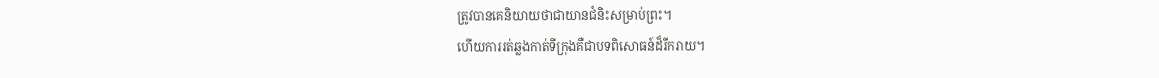ត្រូវបានគេនិយាយថាជាយានជំនិះសម្រាប់ព្រះ។
ហើយការរត់ឆ្លងកាត់ទីក្រុងគឺជាបទពិសោធន៍ដ៏រីករាយ។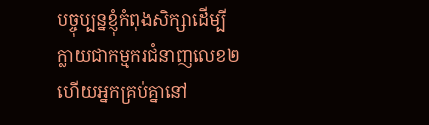បច្ចុប្បន្នខ្ញុំកំពុងសិក្សាដើម្បីក្លាយជាកម្មករជំនាញលេខ២ ហើយអ្នកគ្រប់គ្នានៅ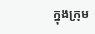ក្នុងក្រុម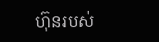ហ៊ុនរបស់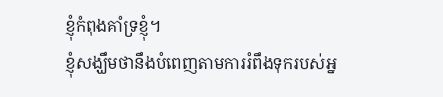ខ្ញុំកំពុងគាំទ្រខ្ញុំ។
ខ្ញុំសង្ឃឹមថានឹងបំពេញតាមការរំពឹងទុករបស់អ្ន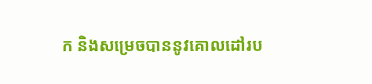ក និងសម្រេចបាននូវគោលដៅរប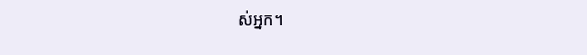ស់អ្នក។